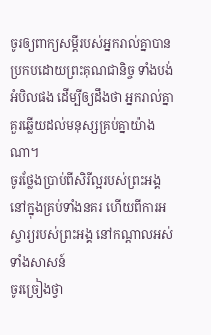ចូរឲ្យពាក្យសម្ដីរបស់អ្នករាល់គ្នាបានប្រកបដោយព្រះគុណជានិច្ច ទាំងបង់អំបិលផង ដើម្បីឲ្យដឹងថា អ្នករាល់គ្នាគួរឆ្លើយដល់មនុស្សគ្រប់គ្នាយ៉ាងណា។
ចូរថ្លែងប្រាប់ពីសិរីល្អរបស់ព្រះអង្គ នៅក្នុងគ្រប់ទាំងនគរ ហើយពីការអស្ចារ្យរបស់ព្រះអង្គ នៅកណ្ដាលអស់ទាំងសាសន៍
ចូរច្រៀងថ្វា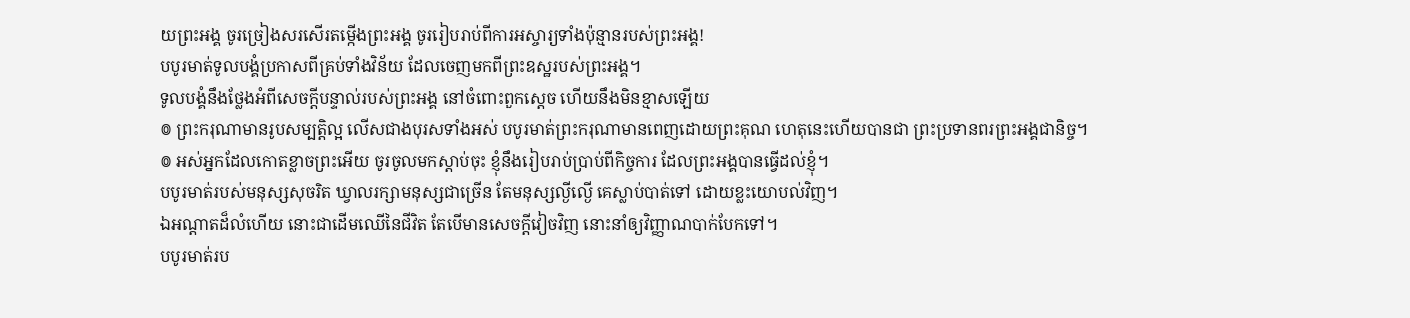យព្រះអង្គ ចូរច្រៀងសរសើរតម្កើងព្រះអង្គ ចូររៀបរាប់ពីការអស្ចារ្យទាំងប៉ុន្មានរបស់ព្រះអង្គ!
បបូរមាត់ទូលបង្គំប្រកាសពីគ្រប់ទាំងវិន័យ ដែលចេញមកពីព្រះឧស្ឋរបស់ព្រះអង្គ។
ទូលបង្គំនឹងថ្លែងអំពីសេចក្ដីបន្ទាល់របស់ព្រះអង្គ នៅចំពោះពួកស្តេច ហើយនឹងមិនខ្មាសឡើយ
៙ ព្រះករុណាមានរូបសម្បត្តិល្អ លើសជាងបុរសទាំងអស់ បបូរមាត់ព្រះករុណាមានពេញដោយព្រះគុណ ហេតុនេះហើយបានជា ព្រះប្រទានពរព្រះអង្គជានិច្ច។
៙ អស់អ្នកដែលកោតខ្លាចព្រះអើយ ចូរចូលមកស្តាប់ចុះ ខ្ញុំនឹងរៀបរាប់ប្រាប់ពីកិច្ចការ ដែលព្រះអង្គបានធ្វើដល់ខ្ញុំ។
បបូរមាត់របស់មនុស្សសុចរិត ឃ្វាលរក្សាមនុស្សជាច្រើន តែមនុស្សល្ងីល្ងើ គេស្លាប់បាត់ទៅ ដោយខ្លះយោបល់វិញ។
ឯអណ្ដាតដ៏លំហើយ នោះជាដើមឈើនៃជីវិត តែបើមានសេចក្ដីវៀចវិញ នោះនាំឲ្យវិញ្ញាណបាក់បែកទៅ។
បបូរមាត់រប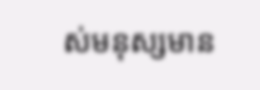ស់មនុស្សមាន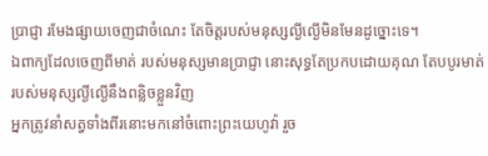ប្រាជ្ញា រមែងផ្សាយចេញជាចំណេះ តែចិត្តរបស់មនុស្សល្ងីល្ងើមិនមែនដូច្នោះទេ។
ឯពាក្យដែលចេញពីមាត់ របស់មនុស្សមានប្រាជ្ញា នោះសុទ្ធតែប្រកបដោយគុណ តែបបូរមាត់របស់មនុស្សល្ងីល្ងើនឹងពន្លិចខ្លួនវិញ
អ្នកត្រូវនាំសត្វទាំងពីរនោះមកនៅចំពោះព្រះយេហូវ៉ា រួច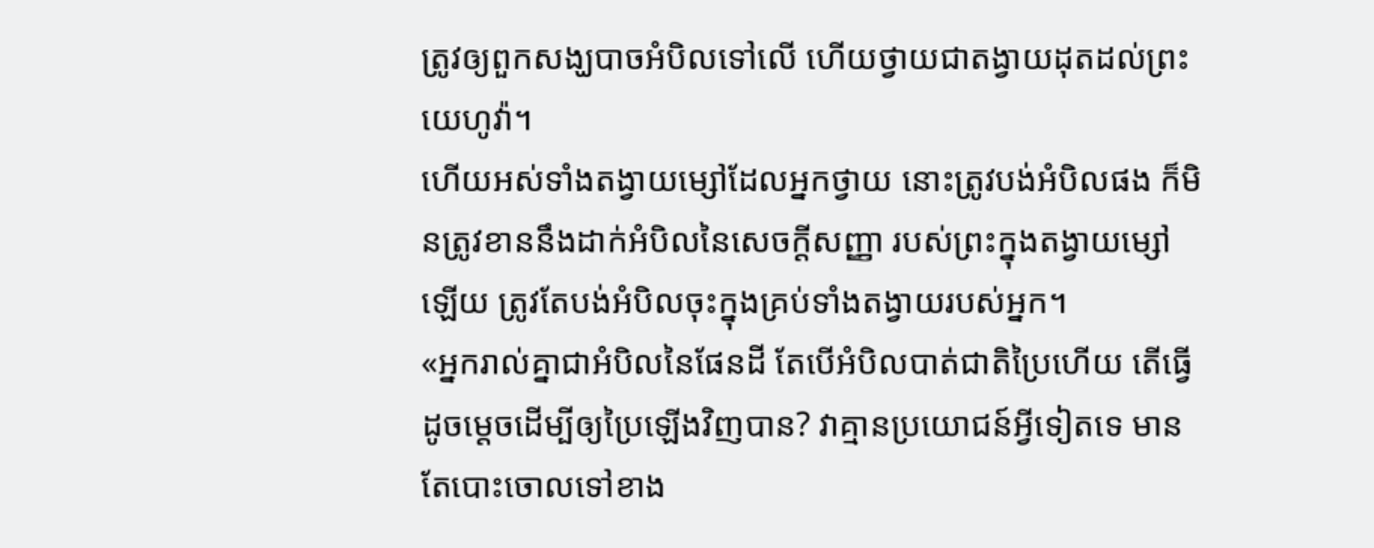ត្រូវឲ្យពួកសង្ឃបាចអំបិលទៅលើ ហើយថ្វាយជាតង្វាយដុតដល់ព្រះយេហូវ៉ា។
ហើយអស់ទាំងតង្វាយម្សៅដែលអ្នកថ្វាយ នោះត្រូវបង់អំបិលផង ក៏មិនត្រូវខាននឹងដាក់អំបិលនៃសេចក្ដីសញ្ញា របស់ព្រះក្នុងតង្វាយម្សៅឡើយ ត្រូវតែបង់អំបិលចុះក្នុងគ្រប់ទាំងតង្វាយរបស់អ្នក។
«អ្នករាល់គ្នាជាអំបិលនៃផែនដី តែបើអំបិលបាត់ជាតិប្រៃហើយ តើធ្វើដូចម្តេចដើម្បីឲ្យប្រៃឡើងវិញបាន? វាគ្មានប្រយោជន៍អ្វីទៀតទេ មានតែបោះចោលទៅខាង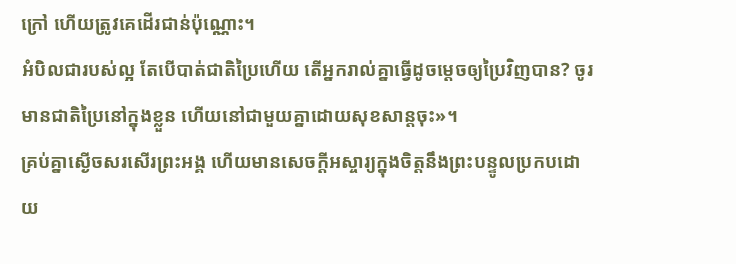ក្រៅ ហើយត្រូវគេដើរជាន់ប៉ុណ្ណោះ។
អំបិលជារបស់ល្អ តែបើបាត់ជាតិប្រៃហើយ តើអ្នករាល់គ្នាធ្វើដូចម្ដេចឲ្យប្រៃវិញបាន? ចូរមានជាតិប្រៃនៅក្នុងខ្លួន ហើយនៅជាមួយគ្នាដោយសុខសាន្តចុះ»។
គ្រប់គ្នាស្ងើចសរសើរព្រះអង្គ ហើយមានសេចក្ដីអស្ចារ្យក្នុងចិត្តនឹងព្រះបន្ទូលប្រកបដោយ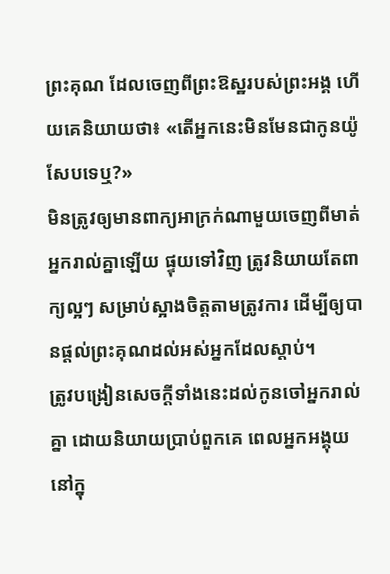ព្រះគុណ ដែលចេញពីព្រះឱស្ឋរបស់ព្រះអង្គ ហើយគេនិយាយថា៖ «តើអ្នកនេះមិនមែនជាកូនយ៉ូសែបទេឬ?»
មិនត្រូវឲ្យមានពាក្យអាក្រក់ណាមួយចេញពីមាត់អ្នករាល់គ្នាឡើយ ផ្ទុយទៅវិញ ត្រូវនិយាយតែពាក្យល្អៗ សម្រាប់ស្អាងចិត្តតាមត្រូវការ ដើម្បីឲ្យបានផ្តល់ព្រះគុណដល់អស់អ្នកដែលស្តាប់។
ត្រូវបង្រៀនសេចក្ដីទាំងនេះដល់កូនចៅអ្នករាល់គ្នា ដោយនិយាយប្រាប់ពួកគេ ពេលអ្នកអង្គុយនៅក្នុ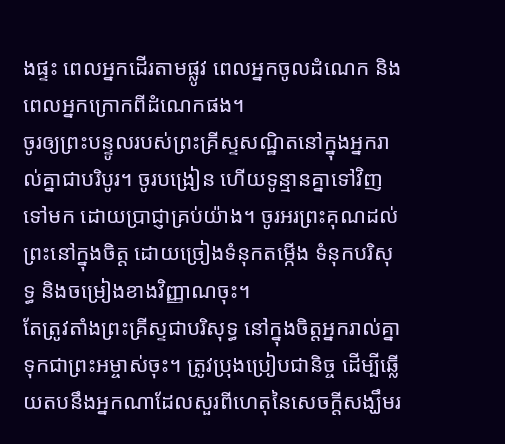ងផ្ទះ ពេលអ្នកដើរតាមផ្លូវ ពេលអ្នកចូលដំណេក និងពេលអ្នកក្រោកពីដំណេកផង។
ចូរឲ្យព្រះបន្ទូលរបស់ព្រះគ្រីស្ទសណ្ឋិតនៅក្នុងអ្នករាល់គ្នាជាបរិបូរ។ ចូរបង្រៀន ហើយទូន្មានគ្នាទៅវិញទៅមក ដោយប្រាជ្ញាគ្រប់យ៉ាង។ ចូរអរព្រះគុណដល់ព្រះនៅក្នុងចិត្ត ដោយច្រៀងទំនុកតម្កើង ទំនុកបរិសុទ្ធ និងចម្រៀងខាងវិញ្ញាណចុះ។
តែត្រូវតាំងព្រះគ្រីស្ទជាបរិសុទ្ធ នៅក្នុងចិត្តអ្នករាល់គ្នា ទុកជាព្រះអម្ចាស់ចុះ។ ត្រូវប្រុងប្រៀបជានិច្ច ដើម្បីឆ្លើយតបនឹងអ្នកណាដែលសួរពីហេតុនៃសេចក្តីសង្ឃឹមរ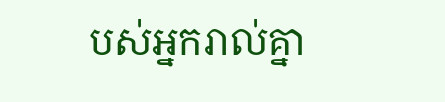បស់អ្នករាល់គ្នា